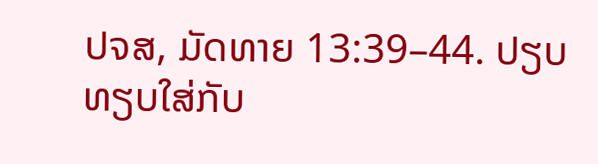ປຈສ, ມັດທາຍ 13:39–44. ປຽບທຽບໃສ່ກັບ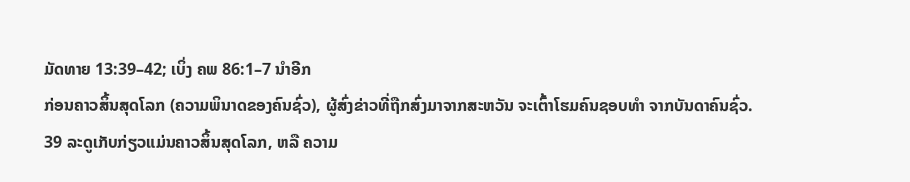ມັດທາຍ 13:39–42; ເບິ່ງ ຄພ 86:1–7 ນຳອີກ
ກ່ອນຄາວສິ້ນສຸດໂລກ (ຄວາມພິນາດຂອງຄົນຊົ່ວ), ຜູ້ສົ່ງຂ່າວທີ່ຖືກສົ່ງມາຈາກສະຫວັນ ຈະເຕົ້າໂຮມຄົນຊອບທຳ ຈາກບັນດາຄົນຊົ່ວ.
39 ລະດູເກັບກ່ຽວແມ່ນຄາວສິ້ນສຸດໂລກ, ຫລື ຄວາມ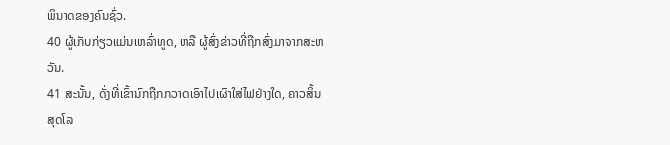ພິນາດຂອງຄົນຊົ່ວ.
40 ຜູ້ເກັບກ່ຽວແມ່ນເຫລົ່າທູດ, ຫລື ຜູ້ສົ່ງຂ່າວທີ່ຖືກສົ່ງມາຈາກສະຫວັນ.
41 ສະນັ້ນ, ດັ່ງທີ່ເຂົ້ານົກຖືກກວາດເອົາໄປເຜົາໃສ່ໄຟຢ່າງໃດ, ຄາວສິ້ນສຸດໂລ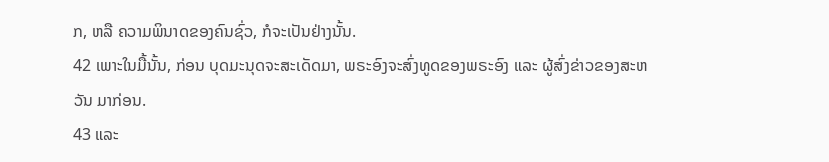ກ, ຫລື ຄວາມພິນາດຂອງຄົນຊົ່ວ, ກໍຈະເປັນຢ່າງນັ້ນ.
42 ເພາະໃນມື້ນັ້ນ, ກ່ອນ ບຸດມະນຸດຈະສະເດັດມາ, ພຣະອົງຈະສົ່ງທູດຂອງພຣະອົງ ແລະ ຜູ້ສົ່ງຂ່າວຂອງສະຫວັນ ມາກ່ອນ.
43 ແລະ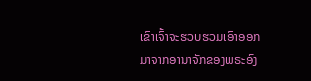ເຂົາເຈົ້າຈະຮວບຮວມເອົາອອກມາຈາກອານາຈັກຂອງພຣະອົງ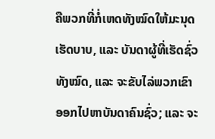ຄືພວກທີ່ກໍ່ເຫດທັງໝົດໃຫ້ມະນຸດເຮັດບາບ, ແລະ ບັນດາຜູ້ທີ່ເຮັດຊົ່ວທັງໝົດ, ແລະ ຈະຂັບໄລ່ພວກເຂົາອອກໄປຫາບັນດາຄົນຊົ່ວ; ແລະ ຈະ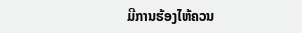ມີການຮ້ອງໄຫ້ຄວນ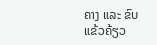ຄາງ ແລະ ຂົບແຂ້ວຄ້ຽວ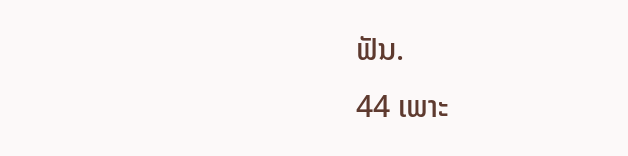ຟັນ.
44 ເພາະ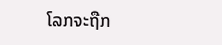ໂລກຈະຖືກ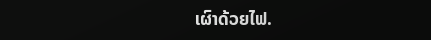ເຜົາດ້ວຍໄຟ.